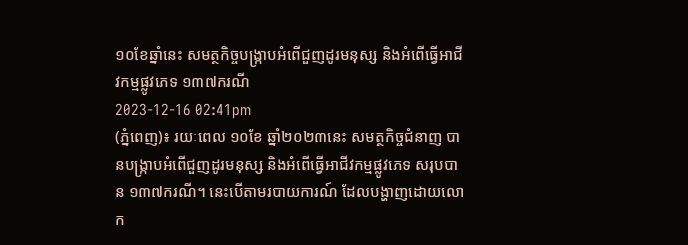១០ខែឆ្នាំនេះ សមត្ថកិច្ចបង្ក្រាបអំពើជួញដូរមនុស្ស និងអំពើធ្វើអាជីវកម្មផ្លូវភេទ ១៣៧ករណី
2023-12-16 02:41pm
(ភ្នំពេញ)៖ រយៈពេល ១០ខែ ឆ្នាំ២០២៣នេះ សមត្ថកិច្ចជំនាញ បានបង្ក្រាបអំពើជួញដូរមនុស្ស និងអំពើធ្វើអាជីវកម្មផ្លូវភេទ សរុបបាន ១៣៧ករណី។ នេះបើតាមរបាយការណ៍ ដែលបង្ហាញដោយលោក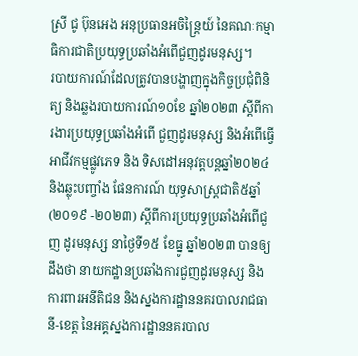ស្រី ជូ ប៊ុនអេង អនុប្រធានអចិន្ត្រៃយ៍ នៃគណៈកម្មាធិការជាតិប្រយុទ្ធប្រឆាំងអំពើជួញដូរមនុស្ស។
របាយការណ៍ដែលត្រូវបានបង្ហាញក្នុងកិច្ចប្រជុំពិនិត្យ និងឆ្លងរបាយការណ៍១០ខែ ឆ្នាំ២០២៣ ស្តីពីការងារប្រយុទ្ធប្រឆាំងអំពើ ជួញដូរមនុស្ស និងអំពើធ្វើអាជីវកម្មផ្លូវភេទ និង ទិសដៅអនុវត្តបន្តឆ្នាំ២០២៤ និងឆ្លុះបញ្ចាំង ផែនការណ៍ យុទ្ធសាស្ត្រជាតិ៥ឆ្នាំ (២០១៩ -២០២៣) ស្តីពីការប្រយុទ្ធប្រឆាំងអំពើជួញ ដូរមនុស្ស នាថ្ងៃទី១៥ ខែធ្នូ ឆ្នាំ២០២៣ បានឲ្យដឹងថា នាយកដ្ឋានប្រឆាំងការជួញដូរមនុស្ស និងការពារអនីតិជន និងស្នងការដ្ឋាននគរបាលរាជធានី-ខេត្ត នៃអគ្គស្នងការដ្ឋាននគរបាល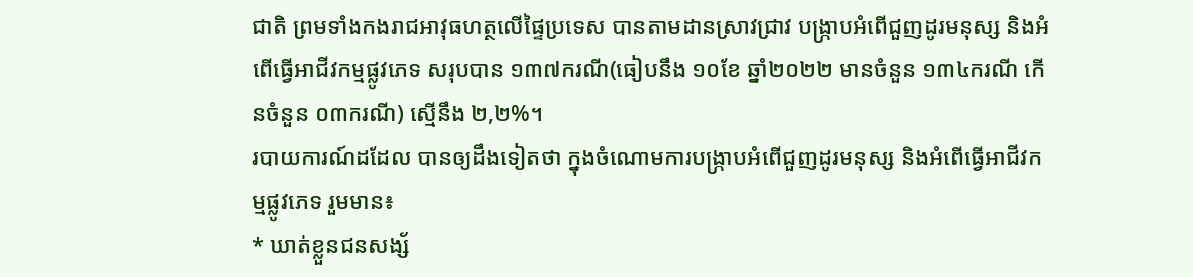ជាតិ ព្រមទាំងកងរាជអាវុធហត្ថលើផ្ទៃប្រទេស បានតាមដានស្រាវជ្រាវ បង្ក្រាបអំពើជួញដូរមនុស្ស និងអំពើធ្វើអាជីវកម្មផ្លូវភេទ សរុបបាន ១៣៧ករណី(ធៀបនឹង ១០ខែ ឆ្នាំ២០២២ មានចំនួន ១៣៤ករណី កើនចំនួន ០៣ករណី) ស្មើនឹង ២,២%។
របាយការណ៍ដដែល បានឲ្យដឹងទៀតថា ក្នុងចំណោមការបង្ក្រាបអំពើជួញដូរមនុស្ស និងអំពើធ្វើអាជីវកម្មផ្លូវភេទ រួមមាន៖
* ឃាត់ខ្លួនជនសង្ស័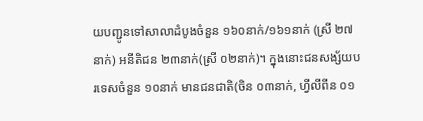យបញ្ជូនទៅសាលាដំបូងចំនួន ១៦០នាក់/១៦១នាក់ (ស្រី ២៧នាក់) អនីតិជន ២៣នាក់(ស្រី ០២នាក់)។ ក្នុងនោះជនសង្ស័យបរទេសចំនួន ១០នាក់ មានជនជាតិ(ចិន ០៣នាក់, ហ្វីលីពីន ០១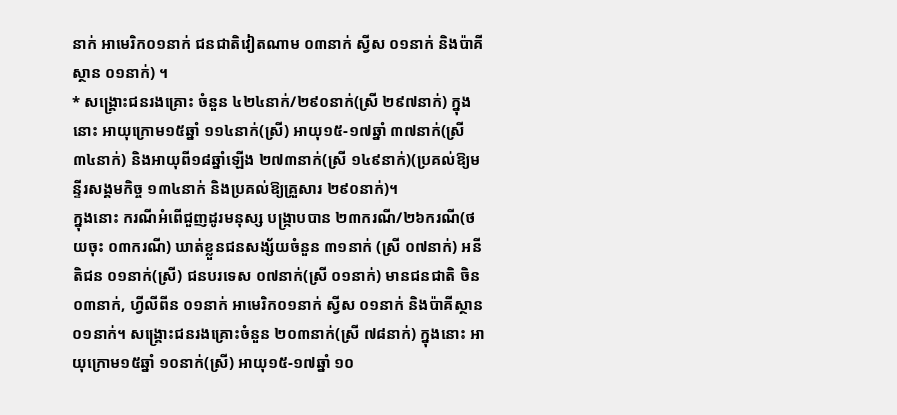នាក់ អាមេរិក០១នាក់ ជនជាតិវៀតណាម ០៣នាក់ ស្វីស ០១នាក់ និងប៉ាគីស្ថាន ០១នាក់) ។
* សង្រ្គោះជនរងគ្រោះ ចំនួន ៤២៤នាក់/២៩០នាក់(ស្រី ២៩៧នាក់) ក្នុងនោះ អាយុក្រោម១៥ឆ្នាំ ១១៤នាក់(ស្រី) អាយុ១៥-១៧ឆ្នាំ ៣៧នាក់(ស្រី ៣៤នាក់) និងអាយុពី១៨ឆ្នាំឡើង ២៧៣នាក់(ស្រី ១៤៩នាក់)(ប្រគល់ឱ្យមន្ទីរសង្គមកិច្ច ១៣៤នាក់ និងប្រគល់ឱ្យគ្រួសារ ២៩០នាក់)។
ក្នុងនោះ ករណីអំពើជួញដូរមនុស្ស បង្រ្កាបបាន ២៣ករណី/២៦ករណី(ថយចុះ ០៣ករណី) ឃាត់ខ្លួនជនសង្ស័យចំនួន ៣១នាក់ (ស្រី ០៧នាក់) អនីតិជន ០១នាក់(ស្រី) ជនបរទេស ០៧នាក់(ស្រី ០១នាក់) មានជនជាតិ ចិន ០៣នាក់, ហ្វីលីពីន ០១នាក់ អាមេរិក០១នាក់ ស្វីស ០១នាក់ និងប៉ាគីស្ថាន ០១នាក់។ សង្គ្រោះជនរងគ្រោះចំនួន ២០៣នាក់(ស្រី ៧៨នាក់) ក្នុងនោះ អាយុក្រោម១៥ឆ្នាំ ១០នាក់(ស្រី) អាយុ១៥-១៧ឆ្នាំ ១០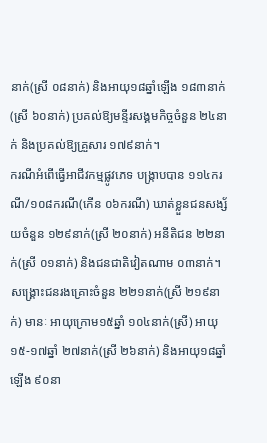នាក់(ស្រី ០៨នាក់) និងអាយុ១៨ឆ្នាំឡើង ១៨៣នាក់(ស្រី ៦០នាក់) ប្រគល់ឱ្យមន្ទីរសង្គមកិច្ចចំនួន ២៤នាក់ និងប្រគល់ឱ្យគ្រួសារ ១៧៩នាក់។
ករណីអំពើធ្វើអាជីវកម្មផ្លូវភេទ បង្រ្កាបបាន ១១៤ករណី/១០៨ករណី(កើន ០៦ករណី) ឃាត់ខ្លួនជនសង្ស័យចំនួន ១២៩នាក់(ស្រី ២០នាក់) អនីតិជន ២២នាក់(ស្រី ០១នាក់) និងជនជាតិវៀតណាម ០៣នាក់។ សង្គ្រោះជនរងគ្រោះចំនួន ២២១នាក់(ស្រី ២១៩នាក់) មានៈ អាយុក្រោម១៥ឆ្នាំ ១០៤នាក់(ស្រី) អាយុ១៥-១៧ឆ្នាំ ២៧នាក់(ស្រី ២៦នាក់) និងអាយុ១៨ឆ្នាំឡើង ៩០នា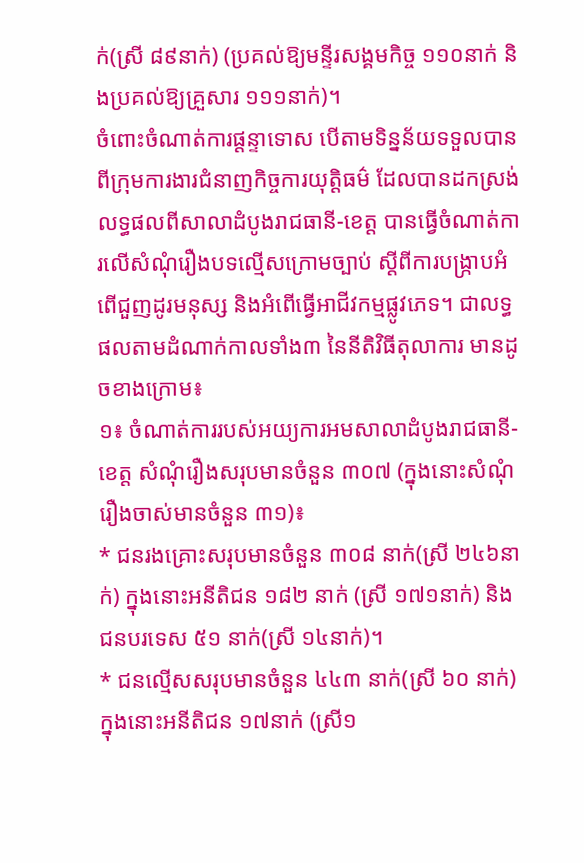ក់(ស្រី ៨៩នាក់) (ប្រគល់ឱ្យមន្ទីរសង្គមកិច្ច ១១០នាក់ និងប្រគល់ឱ្យគ្រួសារ ១១១នាក់)។
ចំពោះចំណាត់ការផ្តន្ទាទោស បើតាមទិន្នន័យទទួលបានពីក្រុមការងារជំនាញកិច្ចការយុត្តិធម៌ ដែលបានដកស្រង់លទ្ធផលពីសាលាដំបូងរាជធានី-ខេត្ត បានធ្វើចំណាត់ការលើសំណុំរឿងបទល្មើសក្រោមច្បាប់ ស្ដីពីការបង្ក្រាបអំពើជួញដូរមនុស្ស និងអំពើធ្វើអាជីវកម្មផ្លូវភេទ។ ជាលទ្ធផលតាមដំណាក់កាលទាំង៣ នៃនីតិវិធីតុលាការ មានដូចខាងក្រោម៖
១៖ ចំណាត់ការរបស់អយ្យការអមសាលាដំបូងរាជធានី-ខេត្ត សំណុំរឿងសរុបមានចំនួន ៣០៧ (ក្នុងនោះសំណុំរឿងចាស់មានចំនួន ៣១)៖
* ជនរងគ្រោះសរុបមានចំនួន ៣០៨ នាក់(ស្រី ២៤៦នាក់) ក្នុងនោះអនីតិជន ១៨២ នាក់ (ស្រី ១៧១នាក់) និងជនបរទេស ៥១ នាក់(ស្រី ១៤នាក់)។
* ជនល្មើសសរុបមានចំនួន ៤៤៣ នាក់(ស្រី ៦០ នាក់) ក្នុងនោះអនីតិជន ១៧នាក់ (ស្រី១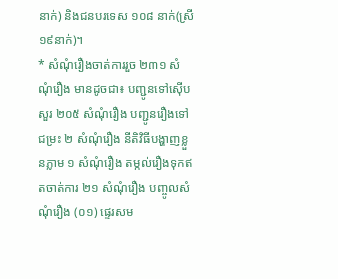នាក់) និងជនបរទេស ១០៨ នាក់(ស្រី ១៩នាក់)។
* សំណុំរឿងចាត់ការរួច ២៣១ សំណុំរឿង មានដូចជា៖ បញ្ជូនទៅស៊ើបសួរ ២០៥ សំណុំរឿង បញ្ជូនរឿងទៅជម្រះ ២ សំណុំរឿង នីតិវិធីបង្ហាញខ្លួនភ្លាម ១ សំណុំរឿង តម្កល់រឿងទុកឥតចាត់ការ ២១ សំណុំរឿង បញ្ចូលសំណុំរឿង (០១) ផ្ទេរសម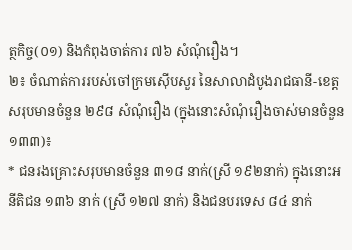ត្ថកិច្ច(០១) និងកំពុងចាត់ការ ៧៦ សំណុំរឿង។
២៖ ចំណាត់ការរបស់ចៅក្រមស៊ើបសួរ នៃសាលាដំបូងរាជធានី-ខេត្ត សរុបមានចំនួន ២៩៨ សំណុំរឿង (ក្នុងនោះសំណុំរឿងចាស់មានចំនួន ១៣៣)៖
* ជនរងគ្រោះសរុបមានចំនួន ៣១៨ នាក់(ស្រី ១៩២នាក់) ក្នុងនោះអនីតិជន ១៣៦ នាក់ (ស្រី ១២៧ នាក់) និងជនបរទេស ៨៤ នាក់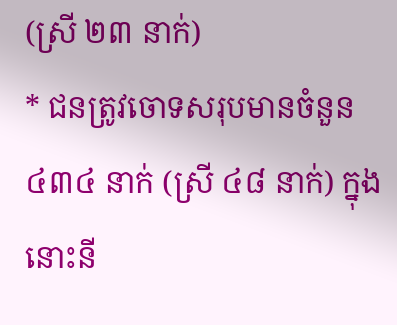(ស្រី ២៣ នាក់)
* ជនត្រូវចោទសរុបមានចំនួន ៤៣៤ នាក់ (ស្រី ៤៨ នាក់) ក្នុងនោះនី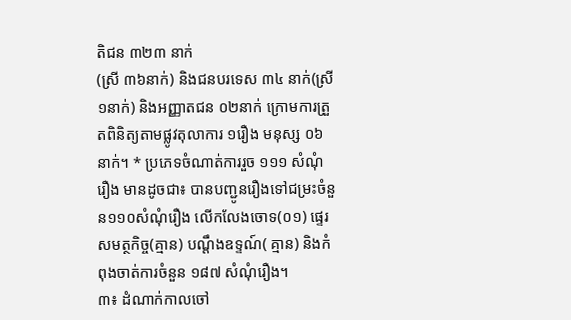តិជន ៣២៣ នាក់
(ស្រី ៣៦នាក់) និងជនបរទេស ៣៤ នាក់(ស្រី ១នាក់) និងអញ្ញាតជន ០២នាក់ ក្រោមការត្រួតពិនិត្យតាមផ្លូវតុលាការ ១រឿង មនុស្ស ០៦នាក់។ * ប្រភេទចំណាត់ការរួច ១១១ សំណុំរឿង មានដូចជា៖ បានបញ្ជូនរឿងទៅជម្រះចំនួន១១០សំណុំរឿង លើកលែងចោទ(០១) ផ្ទេរសមត្ថកិច្ច(គ្មាន) បណ្តឹងឧទ្ទណ៍( គ្មាន) និងកំពុងចាត់ការចំនួន ១៨៧ សំណុំរឿង។
៣៖ ដំណាក់កាលចៅ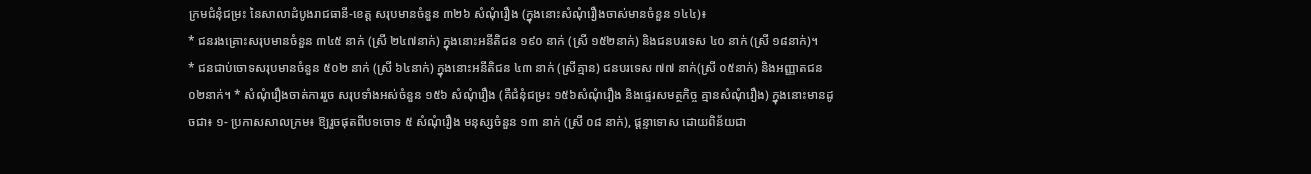ក្រមជំនុំជម្រះ នៃសាលាដំបូងរាជធានី-ខេត្ត សរុបមានចំនួន ៣២៦ សំណុំរឿង (ក្នុងនោះសំណុំរឿងចាស់មានចំនួន ១៤៤)៖
* ជនរងគ្រោះសរុបមានចំនួន ៣៤៥ នាក់ (ស្រី ២៤៧នាក់) ក្នុងនោះអនីតិជន ១៩០ នាក់ (ស្រី ១៥២នាក់) និងជនបរទេស ៤០ នាក់ (ស្រី ១៨នាក់)។
* ជនជាប់ចោទសរុបមានចំនួន ៥០២ នាក់ (ស្រី ៦៤នាក់) ក្នុងនោះអនីតិជន ៤៣ នាក់ (ស្រីគ្មាន) ជនបរទេស ៧៧ នាក់(ស្រី ០៥នាក់) និងអញ្ញាតជន ០២នាក់។ * សំណុំរឿងចាត់ការរួច សរុបទាំងអស់ចំនួន ១៥៦ សំណុំរឿង (គឺជំនុំជម្រះ ១៥៦សំណុំរឿង និងផ្ទេរសមត្ថកិច្ច គ្មានសំណុំរឿង) ក្នុងនោះមានដូចជា៖ ១- ប្រកាសសាលក្រម៖ ឱ្យរួចផុតពីបទចោទ ៥ សំណុំរឿង មនុស្សចំនួន ១៣ នាក់ (ស្រី ០៨ នាក់), ផ្តន្ទាទោស ដោយពិន័យជា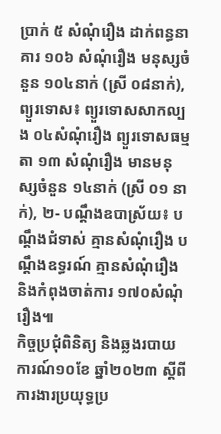ប្រាក់ ៥ សំណុំរឿង ដាក់ពន្ធនាគារ ១០៦ សំណុំរឿង មនុស្សចំនួន ១០៤នាក់ (ស្រី ០៨នាក់), ព្យួរទោស៖ ព្យួរទោសសាកល្បង ០៤សំណុំរឿង ព្យួរទោសធម្មតា ១៣ សំណុំរឿង មានមនុស្សចំនួន ១៤នាក់ (ស្រី ០១ នាក់), ២- បណ្តឹងឧបាស្រ័យ៖ បណ្តឹងជំទាស់ គ្មានសំណុំរឿង បណ្តឹងឧទ្ធរណ៍ គ្មានសំណុំរឿង និងកំពុងចាត់ការ ១៧០សំណុំរឿង៕
កិច្ចប្រជុំពិនិត្យ និងឆ្លងរបាយការណ៍១០ខែ ឆ្នាំ២០២៣ ស្តីពីការងារប្រយុទ្ធប្រ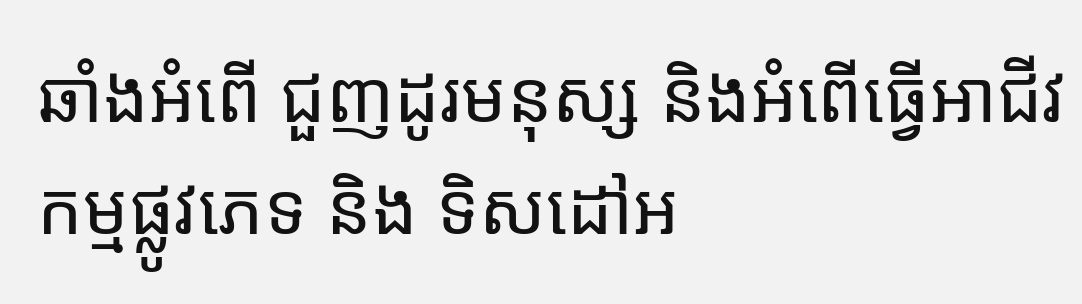ឆាំងអំពើ ជួញដូរមនុស្ស និងអំពើធ្វើអាជីវកម្មផ្លូវភេទ និង ទិសដៅអ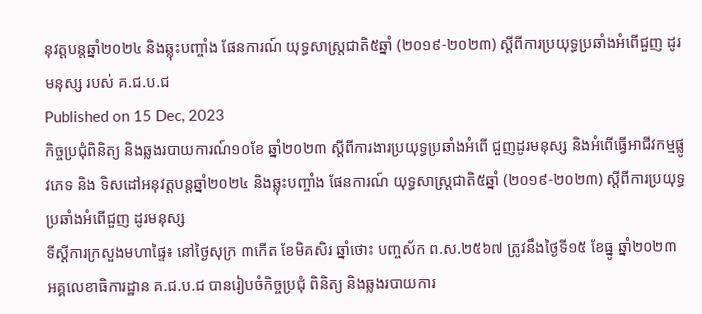នុវត្តបន្តឆ្នាំ២០២៤ និងឆ្លុះបញ្ចាំង ផែនការណ៍ យុទ្ធសាស្ត្រជាតិ៥ឆ្នាំ (២០១៩-២០២៣) ស្តីពីការប្រយុទ្ធប្រឆាំងអំពើជួញ ដូរមនុស្ស របស់ គ.ជ.ប.ជ
Published on 15 Dec, 2023
កិច្ចប្រជុំពិនិត្យ និងឆ្លងរបាយការណ៍១០ខែ ឆ្នាំ២០២៣ ស្តីពីការងារប្រយុទ្ធប្រឆាំងអំពើ ជួញដូរមនុស្ស និងអំពើធ្វើអាជីវកម្មផ្លូវភេទ និង ទិសដៅអនុវត្តបន្តឆ្នាំ២០២៤ និងឆ្លុះបញ្ចាំង ផែនការណ៍ យុទ្ធសាស្ត្រជាតិ៥ឆ្នាំ (២០១៩-២០២៣) ស្តីពីការប្រយុទ្ធប្រឆាំងអំពើជួញ ដូរមនុស្ស
ទីស្តីការក្រសួងមហាផ្ទៃ៖ នៅថ្ងៃសុក្រ ៣កើត ខែមិគសិរ ឆ្នាំថោះ បញ្ចស័ក ព.ស.២៥៦៧ ត្រូវនឹងថ្ងៃទី១៥ ខែធ្នូ ឆ្នាំ២០២៣ អគ្គលេខាធិការដ្ឋាន គ.ជ.ប.ជ បានរៀបចំកិច្ចប្រជុំ ពិនិត្យ និងឆ្លងរបាយការ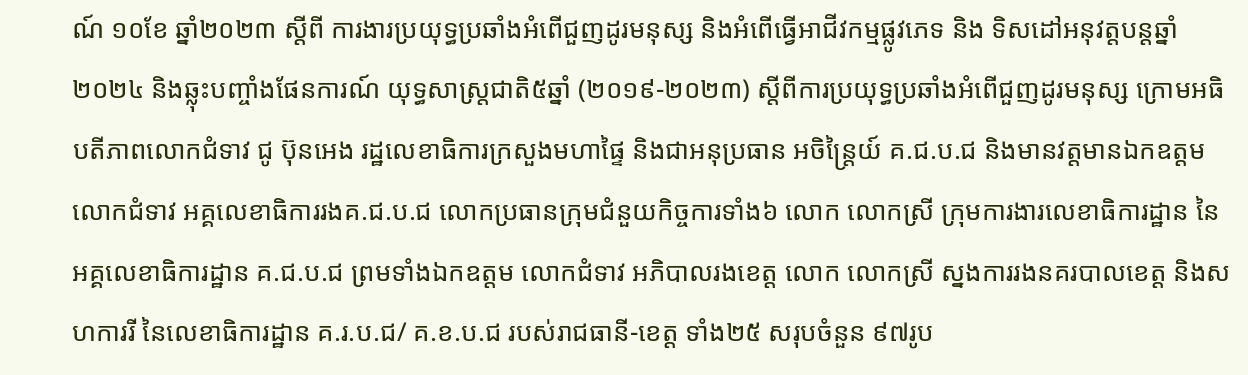ណ៍ ១០ខែ ឆ្នាំ២០២៣ ស្តីពី ការងារប្រយុទ្ធប្រឆាំងអំពើជួញដូរមនុស្ស និងអំពើធ្វើអាជីវកម្មផ្លូវភេទ និង ទិសដៅអនុវត្តបន្តឆ្នាំ២០២៤ និងឆ្លុះបញ្ចាំងផែនការណ៍ យុទ្ធសាស្ត្រជាតិ៥ឆ្នាំ (២០១៩-២០២៣) ស្តីពីការប្រយុទ្ធប្រឆាំងអំពើជួញដូរមនុស្ស ក្រោមអធិបតីភាពលោកជំទាវ ជូ ប៊ុនអេង រដ្ឋលេខាធិការក្រសួងមហាផ្ទៃ និងជាអនុប្រធាន អចិន្ត្រៃយ៍ គ.ជ.ប.ជ និងមានវត្តមានឯកឧត្តម លោកជំទាវ អគ្គលេខាធិការរងគ.ជ.ប.ជ លោកប្រធានក្រុមជំនួយកិច្ចការទាំង៦ លោក លោកស្រី ក្រុមការងារលេខាធិការដ្ឋាន នៃអគ្គលេខាធិការដ្ឋាន គ.ជ.ប.ជ ព្រមទាំងឯកឧត្តម លោកជំទាវ អភិបាលរងខេត្ត លោក លោកស្រី ស្នងការរងនគរបាលខេត្ត និងសហការរី នៃលេខាធិការដ្ឋាន គ.រ.ប.ជ/ គ.ខ.ប.ជ របស់រាជធានី-ខេត្ត ទាំង២៥ សរុបចំនួន ៩៧រូប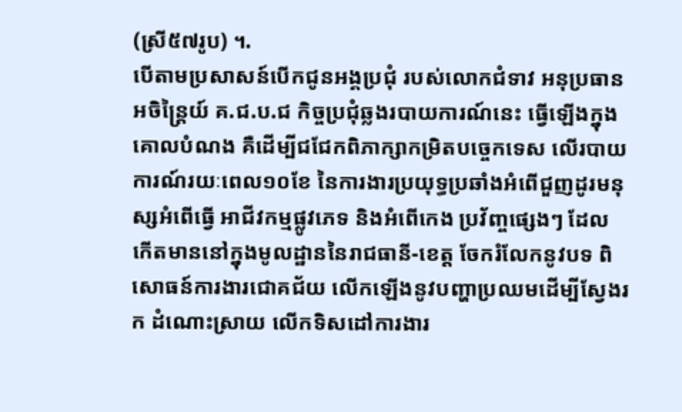(ស្រី៥៧រូប) ។.
បើតាមប្រសាសន៍បើកជូនអង្គប្រជុំ របស់លោកជំទាវ អនុប្រធានអចិន្រ្តៃយ៍ គ.ជ.ប.ជ កិច្ចប្រជុំឆ្លងរបាយការណ៍នេះ ធ្វើឡើងក្នុងគោលបំណង គឺដើម្បីជជែកពិភាក្សាកម្រិតបច្ចេកទេស លើរបាយការណ៍រយៈពេល១០ខែ នៃការងារប្រយុទ្ធប្រឆាំងអំពើជួញដូរមនុស្សអំពើធ្វើ អាជីវកម្មផ្លូវភេទ និងអំពើកេង ប្រវ័ញ្ចផ្សេងៗ ដែលកើតមាននៅក្នុងមូលដ្ឋាននៃរាជធានី-ខេត្ត ចែករំលែកនូវបទ ពិសោធន៍ការងារជោគជ័យ លើកឡើងនូវបញ្ហាប្រឈមដើម្បីស្វែងរក ដំណោះស្រាយ លើកទិសដៅការងារ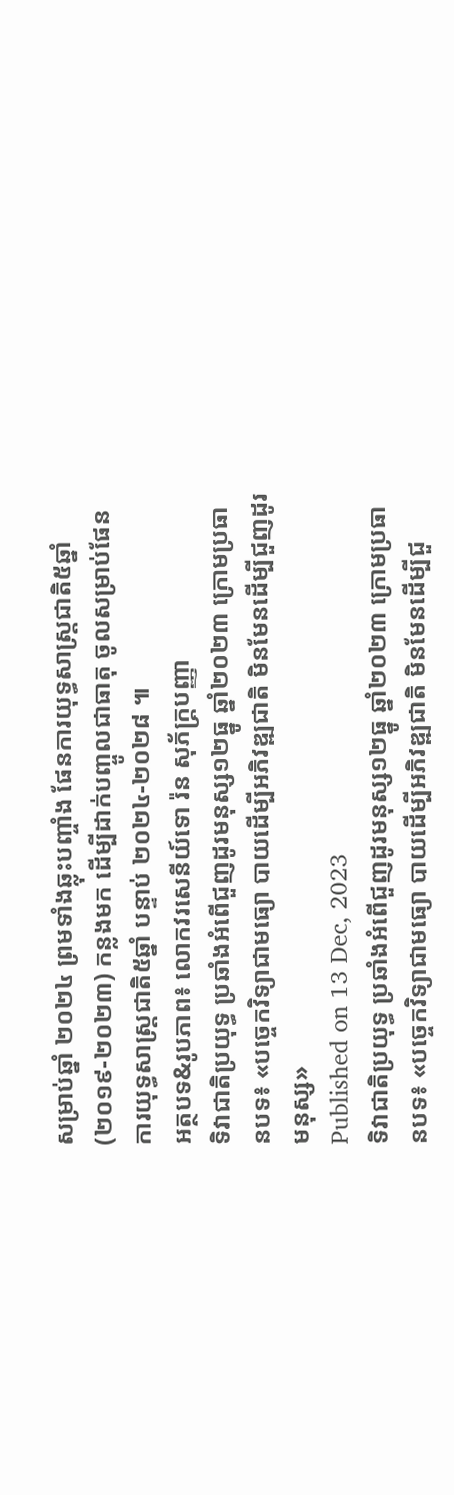សម្រាប់ឆ្នាំ ២០២៤ ព្រមទាំងឆ្លុះបញ្ចាំង ផែនការយុទ្ធសាស្ត្រជាតិ៥ឆ្នាំ (២០១៩-២០២៣) កន្លងមក ដើម្បីដាក់បញ្ចូលជាធាតុ ចូលសម្រាប់ផែនការយុទ្ធសាស្ត្រជាតិ៥ឆ្នាំ បន្ទាប់ ២០២៤-២០២៨ ៕
អត្ថបទ&រូបភាព៖ លោកវរសេនីយ៍ទោ រ៉ន សុភ័ក្ត្របញ្ញា
ទិវាជាតិប្រយុទ្ធ ប្រឆាំងអំពើជួញដូរមនុស្ស១២ធ្នូ ឆ្នាំ២០២៣ ក្រោមប្រធានបទ៖ «បច្ចេកវិទ្យាជាមធ្យោ បាយដើម្បីអភិវឌ្ឍជាតិ មិនមែនដើម្បីជួញដូរមនុស្ស»
Published on 13 Dec, 2023
ទិវាជាតិប្រយុទ្ធ ប្រឆាំងអំពើជួញដូរមនុស្ស១២ធ្នូ ឆ្នាំ២០២៣ ក្រោមប្រធានបទ៖ «បច្ចេកវិទ្យាជាមធ្យោ បាយដើម្បីអភិវឌ្ឍជាតិ មិនមែនដើម្បីជួ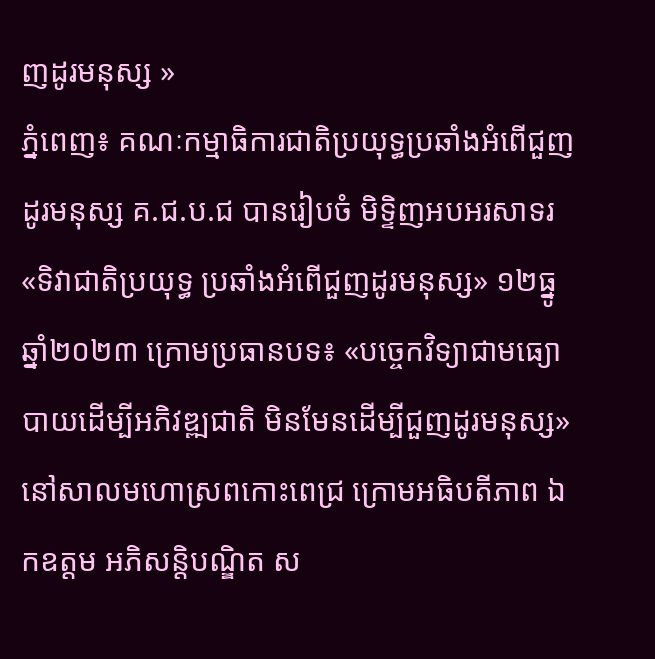ញដូរមនុស្ស »
ភ្នំពេញ៖ គណៈកម្មាធិការជាតិប្រយុទ្ធប្រឆាំងអំពើជួញដូរមនុស្ស គ.ជ.ប.ជ បានរៀបចំ មិទ្ទិញអបអរសាទរ «ទិវាជាតិប្រយុទ្ធ ប្រឆាំងអំពើជួញដូរមនុស្ស» ១២ធ្នូ ឆ្នាំ២០២៣ ក្រោមប្រធានបទ៖ «បច្ចេកវិទ្យាជាមធ្យោ បាយដើម្បីអភិវឌ្ឍជាតិ មិនមែនដើម្បីជួញដូរមនុស្ស» នៅសាលមហោស្រពកោះពេជ្រ ក្រោមអធិបតីភាព ឯកឧត្តម អភិសន្តិបណ្ឌិត ស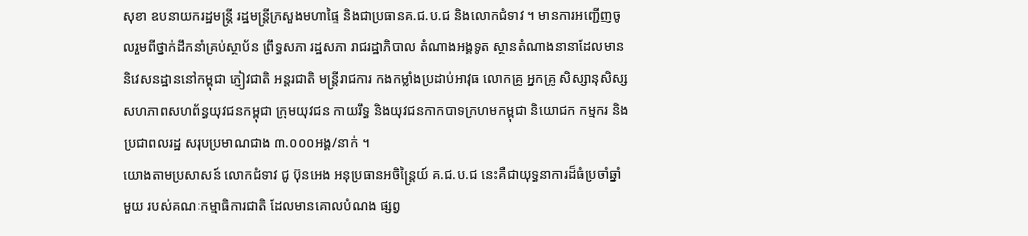សុខា ឧបនាយករដ្ឋមន្រ្តី រដ្ឋមន្រ្តីក្រសួងមហាផ្ទៃ និងជាប្រធានគ.ជ.ប.ជ និងលោកជំទាវ ។ មានការអញ្ជើញចូលរួមពីថ្នាក់ដឹកនាំគ្រប់ស្ថាប័ន ព្រឹទ្ធសភា រដ្ឋសភា រាជរដ្ឋាភិបាល តំណាងអង្គទូត ស្ថានតំណាងនានាដែលមាននិវេសនដ្ឋាននៅកម្ពុជា ភ្ញៀវជាតិ អន្តរជាតិ មន្រ្តីរាជការ កងកម្លាំងប្រដាប់អាវុធ លោកគ្រូ អ្នកគ្រូ សិស្សានុសិស្ស សហភាពសហព័ន្ធយុវជនកម្ពុជា ក្រុមយុវជន កាយរឹទ្ធ និងយុវជនកាកបាទក្រហមកម្ពុជា និយោជក កម្មករ និងប្រជាពលរដ្ឋ សរុបប្រមាណជាង ៣.០០០អង្គ/នាក់ ។
យោងតាមប្រសាសន៍ លោកជំទាវ ជូ ប៊ុនអេង អនុប្រធានអចិន្ត្រៃយ៍ គ.ជ.ប.ជ នេះគឺជាយុទ្ធនាការដ៏ធំប្រចាំឆ្នាំមួយ របស់គណៈកម្មាធិការជាតិ ដែលមានគោលបំណង ផ្សព្វ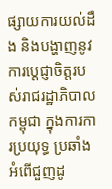ផ្សាយការយល់ដឹង និងបង្ហាញនូវការប្តេជ្ញាចិត្តរបស់រាជរដ្ឋាភិបាលកម្ពុជា ក្នុងការការប្រយុទ្ធ ប្រឆាំងអំពើជួញដូ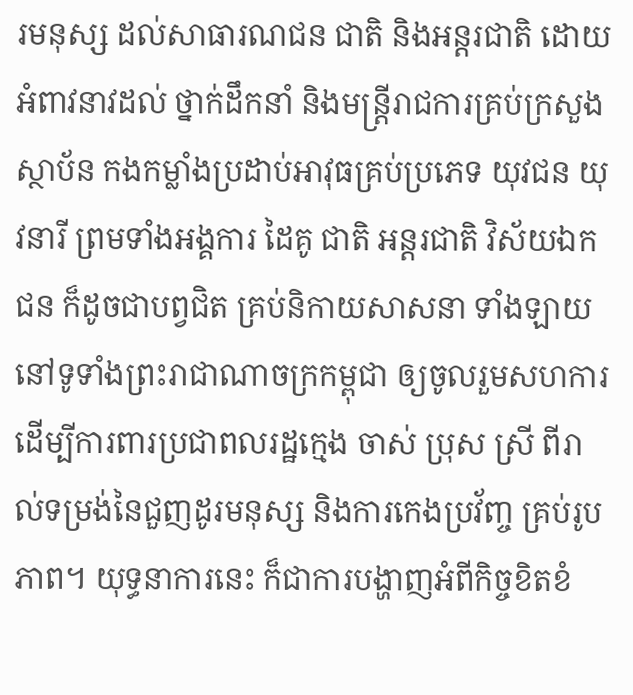រមនុស្ស ដល់សាធារណជន ជាតិ និងអន្តរជាតិ ដោយអំពាវនាវដល់ ថ្នាក់ដឹកនាំ និងមន្រ្តីរាជការគ្រប់ក្រសួង ស្ថាប័ន កងកម្លាំងប្រដាប់អាវុធគ្រប់ប្រភេទ យុវជន យុវនារី ព្រមទាំងអង្គការ ដៃគូ ជាតិ អន្តរជាតិ វិស័យឯកជន ក៏ដូចជាបព្វជិត គ្រប់និកាយសាសនា ទាំងឡាយ នៅទូទាំងព្រះរាជាណាចក្រកម្ពុជា ឲ្យចូលរួមសហការ ដើម្បីការពារប្រជាពលរដ្ឋក្មេង ចាស់ ប្រុស ស្រី ពីរាល់ទម្រង់នៃជួញដូរមនុស្ស និងការកេងប្រវ័ញ្ច គ្រប់រូបភាព។ យុទ្ធនាការនេះ ក៏ជាការបង្ហាញអំពីកិច្ចខិតខំ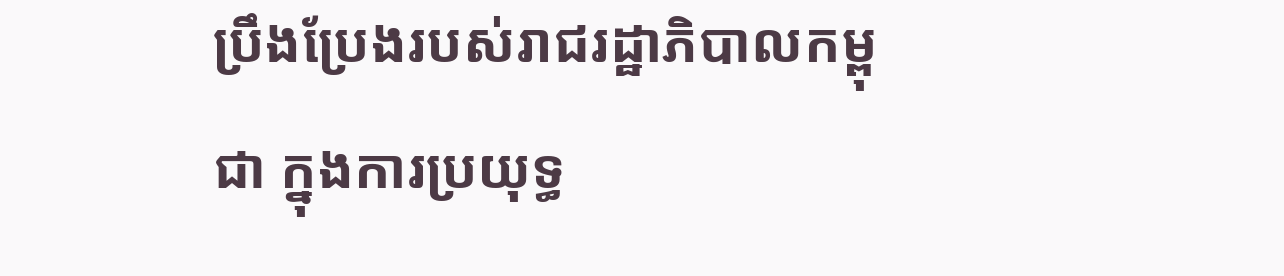ប្រឹងប្រែងរបស់រាជរដ្ឋាភិបាលកម្ពុជា ក្នុងការប្រយុទ្ធ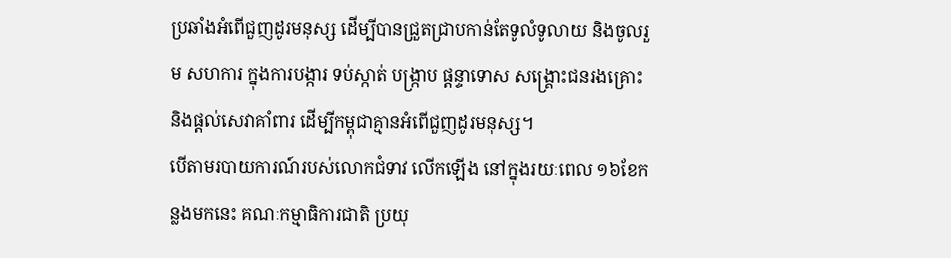ប្រឆាំងអំពើជួញដូរមនុស្ស ដើម្បីបានជ្រួតជ្រាបកាន់តែទូលំទូលាយ និងចូលរួម សហការ ក្នុងការបង្ការ ទប់ស្កាត់ បង្ក្រាប ផ្តន្ទាទោស សង្គ្រោះជនរងគ្រោះ និងផ្តល់សេវាគាំពារ ដើម្បីកម្ពុជាគ្មានអំពើជួញដូរមនុស្ស។
បើតាមរបាយការណ៍របស់លោកជំទាវ លើកឡើង នៅក្នុងរយៈពេល ១៦ខែកន្លងមកនេះ គណៈកម្មាធិការជាតិ ប្រយុ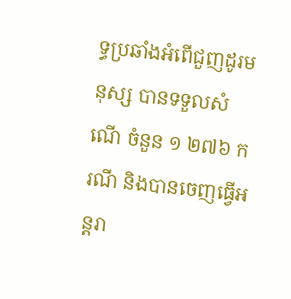ទ្ធប្រឆាំងអំពើជួញដូរមនុស្ស បានទទួលសំណើ ចំនួន ១ ២៧៦ ករណី និងបានចេញធ្វើអន្តរា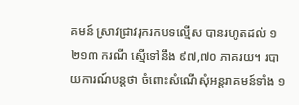គមន៍ ស្រាវជ្រាវរុករកបទល្មើស បានរហូតដល់ ១ ២១៣ ករណី ស្មើទៅនឹង ៩៧,៧០ ភាគរយ។ របាយការណ៍បន្តថា ចំពោះសំណើសុំអន្តរាគមន៍ទាំង ១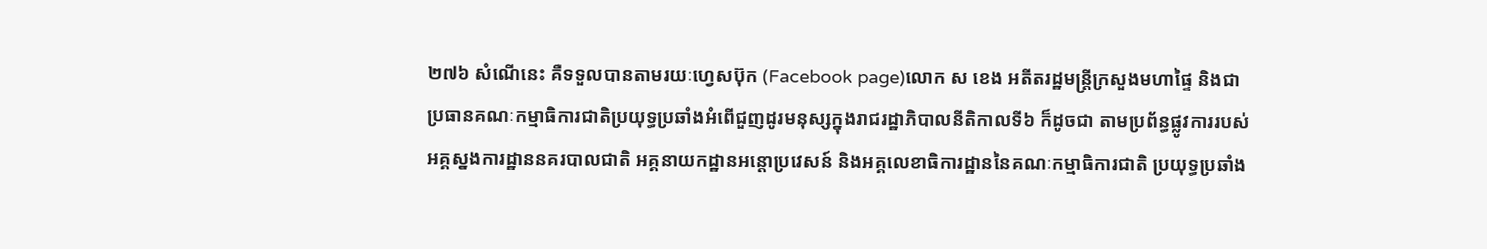២៧៦ សំណើនេះ គឺទទួលបានតាមរយៈហ្វេសប៊ុក (Facebook page)លោក ស ខេង អតីតរដ្ឋមន្ត្រីក្រសួងមហាផ្ទៃ និងជាប្រធានគណៈកម្មាធិការជាតិប្រយុទ្ធប្រឆាំងអំពើជួញដូរមនុស្សក្នុងរាជរដ្ឋាភិបាលនីតិកាលទី៦ ក៏ដូចជា តាមប្រព័ន្ធផ្លូវការរបស់អគ្គស្នងការដ្ឋាននគរបាលជាតិ អគ្គនាយកដ្ឋានអន្តោប្រវេសន៍ និងអគ្គលេខាធិការដ្ឋាននៃគណៈកម្មាធិការជាតិ ប្រយុទ្ធប្រឆាំង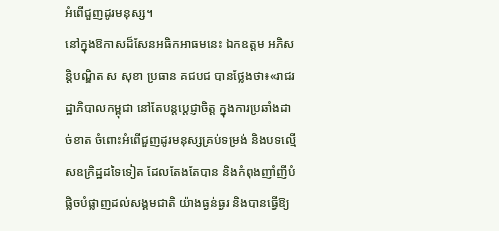អំពើជួញដូរមនុស្ស។
នៅក្នុងឱកាសដ៏សែនអធិកអាធមនេះ ឯកឧត្តម អភិសន្តិបណ្ឌិត ស សុខា ប្រធាន គជបជ បានថ្លែងថា៖«រាជរដ្ឋាភិបាលកម្ពុជា នៅតែបន្តប្តេជ្ញាចិត្ត ក្នុងការប្រឆាំងដាច់ខាត ចំពោះអំពើជួញដូរមនុស្សគ្រប់ទម្រង់ និងបទល្មើសឧក្រិដ្ឋដទៃទៀត ដែលតែងតែបាន និងកំពុងញាំញីបំផ្លិចបំផ្លាញដល់សង្គមជាតិ យ៉ាងធ្ងន់ធ្ងរ និងបានធ្វើឱ្យ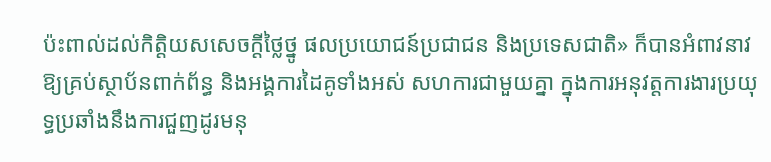ប៉ះពាល់ដល់កិត្តិយសសេចក្តីថ្លៃថ្នូ ផលប្រយោជន៍ប្រជាជន និងប្រទេសជាតិ» ក៏បានអំពាវនាវឱ្យគ្រប់ស្ថាប័នពាក់ព័ន្ធ និងអង្គការដៃគូទាំងអស់ សហការជាមួយគ្នា ក្នុងការអនុវត្តការងារប្រយុទ្ធប្រឆាំងនឹងការជួញដូរមនុ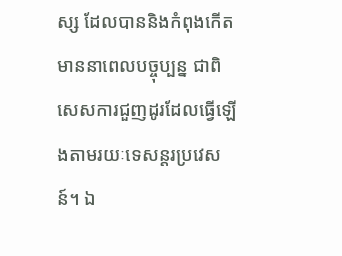ស្ស ដែលបាននិងកំពុងកើតមាននាពេលបច្ចុប្បន្ន ជាពិសេសការជួញដូរដែលធ្វើឡើងតាមរយៈទេសន្តរប្រវេសន៍។ ឯ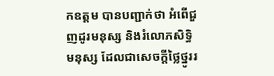កឧត្តម បានបញ្ជាក់ថា អំពើជួញដូរមនុស្ស និងរំលោភសិទ្ធិមនុស្ស ដែលជាសេចក្តីថ្លៃថ្នូររ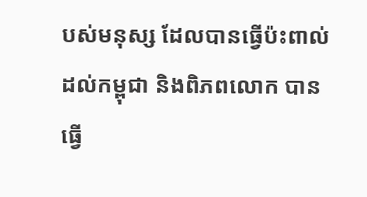បស់មនុស្ស ដែលបានធ្វើប៉ះពាល់ដល់កម្ពុជា និងពិភពលោក បានធ្វើ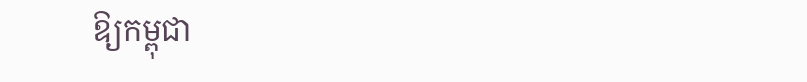ឱ្យកម្ពុជា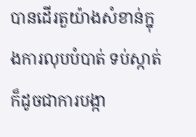បានដើរតួយ៉ាងសំខាន់ក្នុងការលុបបំបាត់ ទប់ស្កាត់ ក៏ដូចជាការបង្កា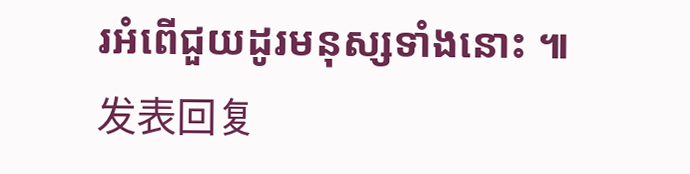រអំពើជួយដូរមនុស្សទាំងនោះ ៕
发表回复